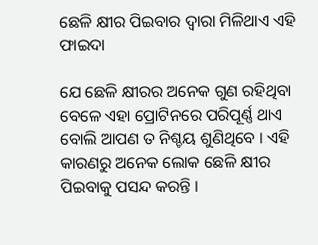ଛେଳି କ୍ଷୀର ପିଇବାର ଦ୍ୱାରା ମିଳିଥାଏ ଏହି ଫାଇଦା

ଯେ ଛେଳି କ୍ଷୀରର ଅନେକ ଗୁଣ ରହିଥିବା ବେଳେ ଏହା ପ୍ରୋଟିନରେ ପରିପୂର୍ଣ୍ଣ ଥାଏ ବୋଲି ଆପଣ ତ ନିଶ୍ଚୟ ଶୁଣିଥିବେ । ଏହି କାରଣରୁ ଅନେକ ଲୋକ ଛେଳି କ୍ଷୀର ପିଇବାକୁ ପସନ୍ଦ କରନ୍ତି ।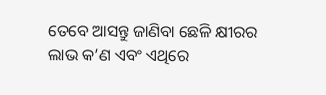ତେବେ ଆସନ୍ତୁ ଜାଣିବା ଛେଳି କ୍ଷୀରର ଲାଭ କ’ଣ ଏବଂ ଏଥିରେ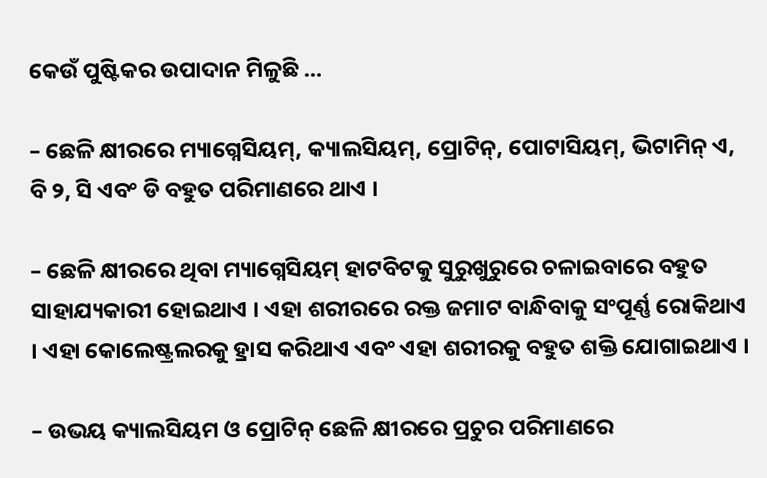କେଉଁ ପୁଷ୍ଟିକର ଉପାଦାନ ମିଳୁଛି …

– ଛେଳି କ୍ଷୀରରେ ମ୍ୟାଗ୍ନେସିୟମ୍, କ୍ୟାଲସିୟମ୍, ପ୍ରୋଟିନ୍, ପୋଟାସିୟମ୍, ଭିଟାମିନ୍ ଏ, ବି ୨, ସି ଏବଂ ଡି ବହୁତ ପରିମାଣରେ ଥାଏ ।

– ଛେଳି କ୍ଷୀରରେ ଥିବା ମ୍ୟାଗ୍ନେସିୟମ୍ ହାଟବିଟକୁ ସୁରୁଖୁରୁରେ ଚଳାଇବାରେ ବହୁତ ସାହାଯ୍ୟକାରୀ ହୋଇଥାଏ । ଏହା ଶରୀରରେ ରକ୍ତ ଜମାଟ ବାନ୍ଧିବାକୁ ସଂପୂର୍ଣ୍ଣ ରୋକିଥାଏ । ଏହା କୋଲେଷ୍ଟ୍ରଲରକୁ ହ୍ରାସ କରିଥାଏ ଏବଂ ଏହା ଶରୀରକୁ ବହୁତ ଶକ୍ତି ଯୋଗାଇଥାଏ ।

– ଉଭୟ କ୍ୟାଲସିୟମ ଓ ପ୍ରୋଟିନ୍ ଛେଳି କ୍ଷୀରରେ ପ୍ରଚୁର ପରିମାଣରେ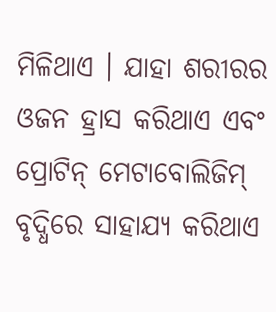ମିଳିଥାଏ । ଯାହା ଶରୀରର ଓଜନ ହ୍ରାସ କରିଥାଏ ଏବଂ ପ୍ରୋଟିନ୍ ମେଟାବୋଲିଜିମ୍ ବୃଦ୍ଧିରେ ସାହାଯ୍ୟ କରିଥାଏ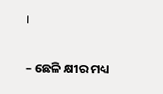।

– ଛେଳି କ୍ଷୀର ମଧ୍ୟ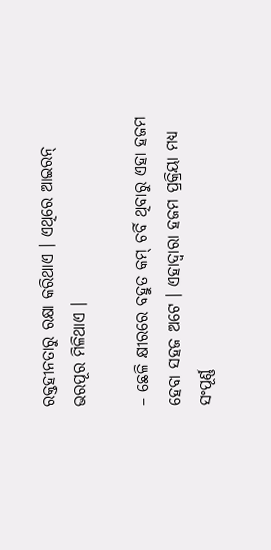ରକ୍ତହୀନତାରୁ ରକ୍ଷା କରିଥାଏ । ଏଥିରେ ଆଇରନ୍ ଭରପୂର ମିଳିଥାଏ ।

– ଛେଳି କ୍ଷୀରରେ ବହୁତ କମ୍ ଚର୍ବି ଥିବାରୁ ଏହା ହଜମ ହେବା ସହଜ ଅଟେ । ଏହାଦ୍ୱାରା ହଜମ ପ୍ରକ୍ରିୟା ମଧ୍ୟ ସଂପୂର୍ଣ୍ଣ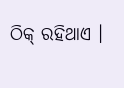ଠିକ୍ ରହିଥାଏ ।